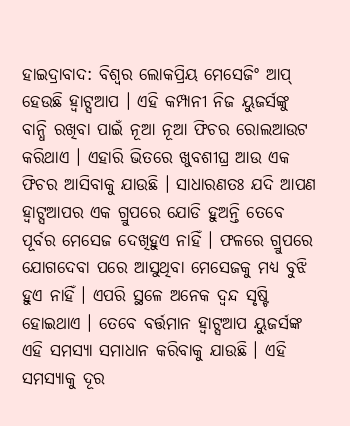ହାଇଦ୍ରାବାଦ: ବିଶ୍ବର ଲୋକପ୍ରିୟ ମେସେଜିଂ ଆପ୍ ହେଉଛି ହ୍ବାଟ୍ସଆପ । ଏହି କମ୍ପାନୀ ନିଜ ୟୁଜର୍ସଙ୍କୁ ବାନ୍ଧି ରଖିବା ପାଇଁ ନୂଆ ନୂଆ ଫିଚର ରୋଲଆଉଟ କରିଥାଏ । ଏହାରି ଭିତରେ ଖୁବଶୀଘ୍ର ଆଉ ଏକ ଫିଚର ଆସିବାକୁ ଯାଉଛି । ସାଧାରଣତଃ ଯଦି ଆପଣ ହ୍ବାଟ୍ସଆପର ଏକ ଗ୍ରୁପରେ ଯୋଡି ହୁଅନ୍ତି ତେବେ ପୂର୍ବର ମେସେଜ ଦେଖିହୁଏ ନାହିଁ । ଫଳରେ ଗ୍ରୁପରେ ଯୋଗଦେବା ପରେ ଆସୁଥିବା ମେସେଜକୁ ମଧ୍ୟ ବୁଝି ହୁଏ ନାହିଁ । ଏପରି ସ୍ଥଳେ ଅନେକ ଦ୍ବନ୍ଦ ସୃଷ୍ଟି ହୋଇଥାଏ । ତେବେ ବର୍ତ୍ତମାନ ହ୍ବାଟ୍ସଆପ ୟୁଜର୍ସଙ୍କ ଏହି ସମସ୍ୟା ସମାଧାନ କରିବାକୁ ଯାଉଛି । ଏହି ସମସ୍ୟାକୁ ଦୂର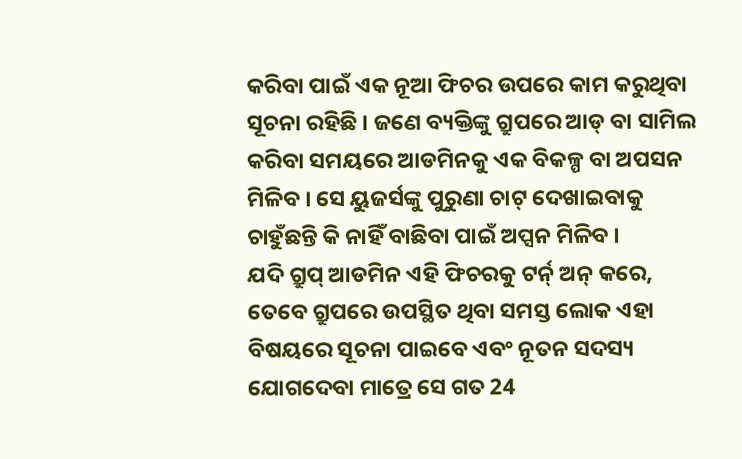କରିବା ପାଇଁ ଏକ ନୂଆ ଫିଚର ଉପରେ କାମ କରୁଥିବା ସୂଚନା ରହିଛି । ଜଣେ ବ୍ୟକ୍ତିଙ୍କୁ ଗ୍ରୁପରେ ଆଡ୍ ବା ସାମିଲ କରିବା ସମୟରେ ଆଡମିନକୁ ଏକ ବିକଳ୍ପ ବା ଅପସନ ମିଳିବ । ସେ ୟୁଜର୍ସଙ୍କୁ ପୁରୁଣା ଚାଟ୍ ଦେଖାଇବାକୁ ଚାହୁଁଛନ୍ତି କି ନାହିଁ ବାଛିବା ପାଇଁ ଅପ୍ସନ ମିଳିବ ।
ଯଦି ଗ୍ରୁପ୍ ଆଡମିନ ଏହି ଫିଚରକୁ ଟର୍ନ୍ ଅନ୍ କରେ, ତେବେ ଗ୍ରୁପରେ ଉପସ୍ଥିତ ଥିବା ସମସ୍ତ ଲୋକ ଏହା ବିଷୟରେ ସୂଚନା ପାଇବେ ଏବଂ ନୂତନ ସଦସ୍ୟ ଯୋଗଦେବା ମାତ୍ରେ ସେ ଗତ 24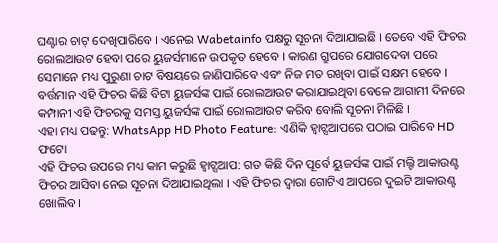ଘଣ୍ଟାର ଚାଟ୍ ଦେଖିପାରିବେ । ଏନେଇ Wabetainfo ପକ୍ଷରୁ ସୂଚନା ଦିଆଯାଇଛି । ତେବେ ଏହି ଫିଚର ରୋଲଆଉଟ ହେବା ପରେ ୟୁଜର୍ସମାନେ ଉପକୃତ ହେବେ । କାରଣ ଗ୍ରୁପରେ ଯୋଗଦେବା ପରେ ସେମାନେ ମଧ୍ୟ ପୁରୁଣା ଚାଟ ବିଷୟରେ ଜାଣିପାରିବେ ଏବଂ ନିଜ ମତ ରଖିବା ପାଇଁ ସକ୍ଷମ ହେବେ । ବର୍ତ୍ତମାନ ଏହି ଫିଚର କିଛି ବିଟା ୟୁଜର୍ସଙ୍କ ପାଇଁ ରୋଲଆଉଟ କରାଯାଇଥିବା ବେଳେ ଆଗାମୀ ଦିନରେ କମ୍ପାନୀ ଏହି ଫିଚରକୁ ସମସ୍ତ ୟୁଜର୍ସଙ୍କ ପାଇଁ ରୋଲଆଉଟ କରିବ ବୋଲି ସୂଚନା ମିଳିଛି ।
ଏହା ମଧ୍ୟ ପଢନ୍ତୁ: WhatsApp HD Photo Feature: ଏଣିକି ହ୍ବାଟ୍ସଆପରେ ପଠାଇ ପାରିବେ HD ଫଟୋ
ଏହି ଫିଚର ଉପରେ ମଧ୍ୟ କାମ କରୁଛି ହ୍ବାଟ୍ସଆପ: ଗତ କିଛି ଦିନ ପୂର୍ବେ ୟୁଜର୍ସଙ୍କ ପାଇଁ ମଲ୍ଟି ଆକାଉଣ୍ଟ ଫିଚର ଆସିବା ନେଇ ସୂଚନା ଦିଆଯାଇଥିଲା । ଏହି ଫିଚର ଦ୍ବାରା ଗୋଟିଏ ଆପରେ ଦୁଇଟି ଆକାଉଣ୍ଟ ଖୋଲିବ ।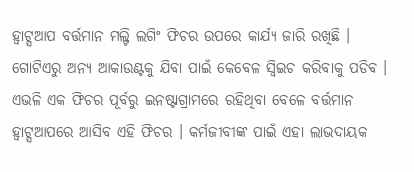ହ୍ବାଟ୍ସଆପ ବର୍ତ୍ତମାନ ମଲ୍ଟି ଲଗିଂ ଫିଚର ଉପରେ କାର୍ଯ୍ୟ ଜାରି ରଖିଛି । ଗୋଟିଏରୁ ଅନ୍ୟ ଆକାଉଣ୍ଟକୁ ଯିବା ପାଇଁ କେବେଳ ସ୍ବିଇଚ କରିବାକୁ ପଡିବ । ଏଭଳି ଏକ ଫିଚର ପୂର୍ବରୁ ଇନଷ୍ଟାଗ୍ରାମରେ ରହିଥିବା ବେଳେ ବର୍ତ୍ତମାନ ହ୍ବାଟ୍ସଆପରେ ଆସିବ ଏହି ଫିଚର । କର୍ମଜୀବୀଙ୍କ ପାଇଁ ଏହା ଲାଭଦାୟକ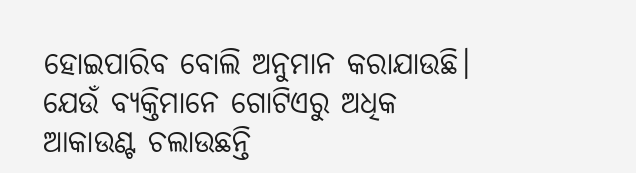ହୋଇପାରିବ ବୋଲି ଅନୁମାନ କରାଯାଉଛି। ଯେଉଁ ବ୍ୟକ୍ତିମାନେ ଗୋଟିଏରୁ ଅଧିକ ଆକାଉଣ୍ଟ ଚଲାଉଛନ୍ତି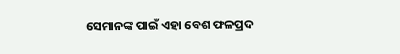ସେମାନଙ୍କ ପାଇଁ ଏହା ବେଶ ଫଳପ୍ରଦ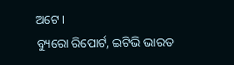ଅଟେ ।
ବ୍ୟୁରୋ ରିପୋର୍ଟ, ଇଟିଭି ଭାରତ